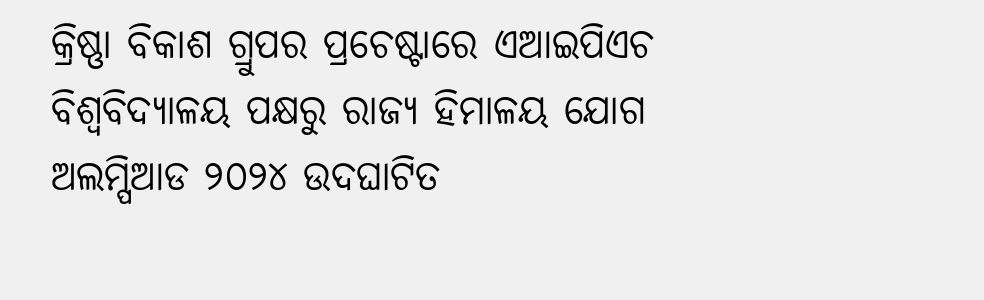କ୍ରିଷ୍ଣା ବିକାଶ ଗ୍ରୁପର ପ୍ରଚେଷ୍ଟାରେ ଏଆଇପିଏଚ ବିଶ୍ଵବିଦ୍ୟାଳୟ ପକ୍ଷରୁ ରାଜ୍ୟ ହିମାଳୟ ଯୋଗ ଅଲମ୍ପିଆଡ ୨୦୨୪ ଉଦଘାଟିତ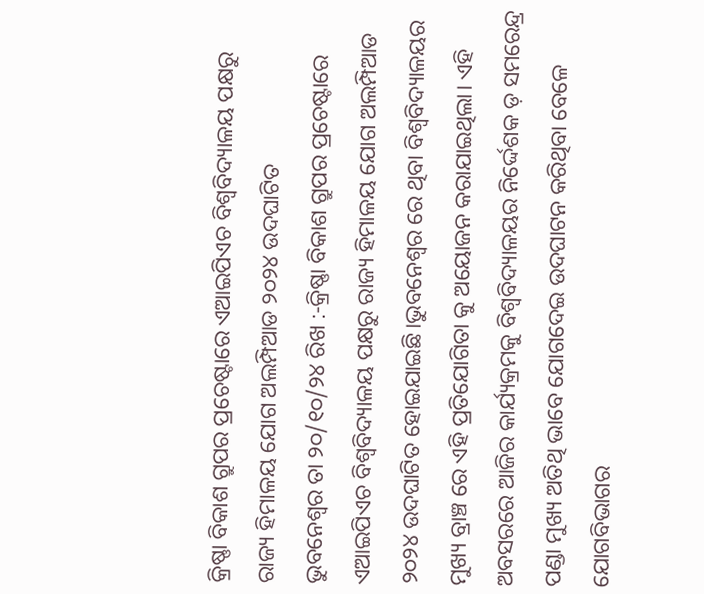କ୍ରିଷ୍ଣା ବିକାଶ ଗ୍ରୁପର ପ୍ରଚେଷ୍ଟାରେ ଏଆଇପିଏଚ ବିଶ୍ଵବିଦ୍ୟାଳୟ ପକ୍ଷରୁ ରାଜ୍ୟ ହିମାଳୟ ଯୋଗ ଅଲମ୍ପିଆଡ ୨୦୨୪ ଉଦଘାଟିତ
ଭୁବନେଶ୍ୱର ତା ୨୦/୧୦/୨୪ ରିଖ :-କ୍ରିଷ୍ଣା ବିକାଶ ଗ୍ରୁପର ପ୍ରଚେଷ୍ଟାରେ ଏଆଇପିଏଚ ବିଶ୍ଵବିଦ୍ୟାଳୟ ପକ୍ଷରୁ ରାଜ୍ୟ ହିମାଳୟ ଯୋଗ ଅଲମ୍ପିଆଡ ୨୦୨୪ ଉଦଘାଟିତ ହୋଇଯାଇଛି।ଭୁବନେଶ୍ୱର ରେ ଥିବା ବିଶ୍ଵବିଦ୍ୟାଳୟର ମୁଖ୍ୟ ବ୍ରାଞ୍ଚ ରେ ଏହି ପ୍ରତିଯୋଗିତା କୁ ଅୟୋଜନ କରାଯାଇଥିଲା। ଏହି ଅବସରରେ ଆଜିର କାର୍ଯ୍ୟକ୍ରମକୁ ବିଶ୍ଵବିଦ୍ୟାଳୟର ନିର୍ଦ୍ଦେଶକ ଡ଼ ସମରେନ୍ଦ୍ର ପଣ୍ଡା ମୁଖ୍ୟ ଅତିଥି ଭାବେ ଯୋଗଦେଇ ଉଦଘାଟନ କରିଥିବା ବେଳେ ଯୋଗବିଭାଗର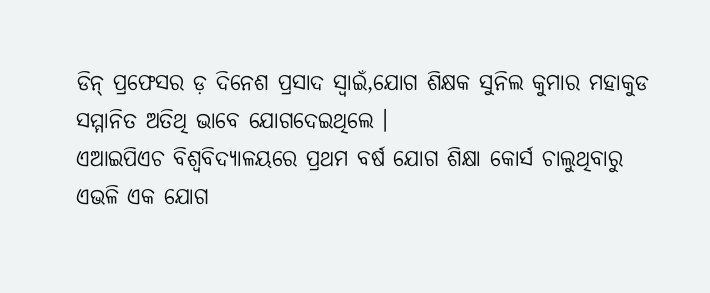ଡିନ୍ ପ୍ରଫେସର ଡ଼ ଦିନେଶ ପ୍ରସାଦ ସ୍ୱାଇଁ,ଯୋଗ ଶିକ୍ଷକ ସୁନିଲ କୁମାର ମହାକୁଡ ସମ୍ମାନିତ ଅତିଥି ଭାବେ ଯୋଗଦେଇଥିଲେ ।
ଏଆଇପିଏଚ ବିଶ୍ୱବିଦ୍ୟାଳୟରେ ପ୍ରଥମ ବର୍ଷ ଯୋଗ ଶିକ୍ଷା କୋର୍ସ ଚାଲୁଥିବାରୁ ଏଭଳି ଏକ ଯୋଗ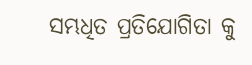ସମ୍ଭଧିତ ପ୍ରତିଯୋଗିତା କୁ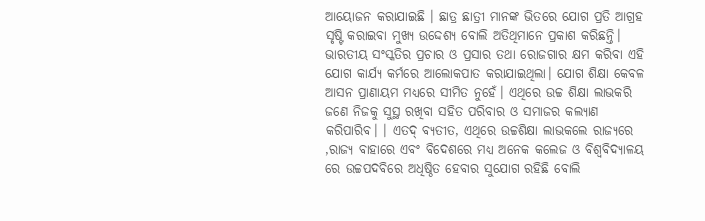ଆୟୋଜନ କରାଯାଇଛି । ଛାତ୍ର ଛାତ୍ରୀ ମାନଙ୍କ ଭିତରେ ଯୋଗ ପ୍ରତି ଆଗ୍ରହ ସୃଷ୍ଟି କରାଇବା ମୁଖ୍ୟ ଉଦ୍ଦେଶ୍ୟ ବୋଲି ଅତିଥିମାନେ ପ୍ରକାଶ କରିଛନ୍ତି। ଭାରତୀୟ ସଂସ୍କତିର ପ୍ରଚାର ଓ ପ୍ରସାର ତଥା ରୋଜଗାର କ୍ଷମ କରିବା ଏହି ଯୋଗ କାର୍ଯ୍ୟ କର୍ମରେ ଆଲୋକପାତ କରାଯାଇଥିଲା। ଯୋଗ ଶିକ୍ଷା କେବଳ ଆସନ ପ୍ରାଣାୟମ ମଧ୍ୟରେ ସୀମିତ ନୁହେଁ। ଏଥିରେ ଉଚ୍ଚ ଶିକ୍ଷା ଲାଭକରି ଜଣେ ନିଜକୁ ସୁସ୍ଥ ରଖିବା ସହିତ ପରିବାର ଓ ସମାଜର କଲ୍ୟାଣ କରିପାରିବ। । ଏତଦ୍ ବ୍ୟତୀତ, ଏଥିରେ ଉଚ୍ଚଶିକ୍ଷା ଲାଭକଲେ ରାଜ୍ୟରେ ,ରାଜ୍ୟ ବାହାରେ ଏବଂ ବିଦେଶରେ ମଧ୍ୟ ଅନେକ କଲେଜ ଓ ବିଶ୍ଵବିଦ୍ୟାଳୟ ରେ ଉଚ୍ଚପଦବିରେ ଅଧିଷ୍ଠିତ ହେବାର ସୁଯୋଗ ରହିଛି ବୋଲି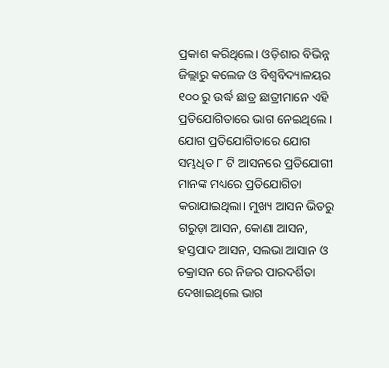ପ୍ରକାଶ କରିଥିଲେ। ଓଡ଼ିଶାର ବିଭିନ୍ନ ଜିଲ୍ଲାରୁ କଲେଜ ଓ ବିଶ୍ଵବିଦ୍ୟାଳୟର ୧୦୦ ରୁ ଉର୍ଦ୍ଧ ଛାତ୍ର ଛାତ୍ରୀମାନେ ଏହି ପ୍ରତିଯୋଗିତାରେ ଭାଗ ନେଇଥିଲେ । ଯୋଗ ପ୍ରତିଯୋଗିତାରେ ଯୋଗ ସମ୍ଭଧିତ ୮ ଟି ଆସନରେ ପ୍ରତିଯୋଗୀ ମାନଙ୍କ ମଧ୍ୟରେ ପ୍ରତିଯୋଗିତା କରାଯାଇଥିଲା। ମୁଖ୍ୟ ଆସନ ଭିତରୁ ଗରୁଡ଼ା ଆସନ, କୋଣା ଆସନ, ହସ୍ତପାଦ ଆସନ, ସଲଭା ଆସାନ ଓ ଚକ୍ରାସନ ରେ ନିଜର ପାରଦର୍ଶିତା ଦେଖାଇଥିଲେ ଭାଗ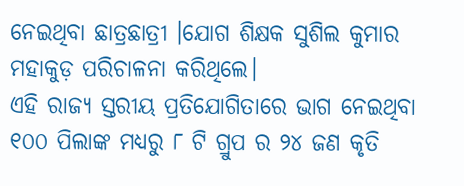ନେଇଥିବା ଛାତ୍ରଛାତ୍ରୀ ।ଯୋଗ ଶିକ୍ଷକ ସୁଶିଲ କୁମାର ମହାକୁଡ଼ ପରିଚାଳନା କରିଥିଲେ।
ଏହି ରାଜ୍ୟ ସ୍ତରୀୟ ପ୍ରତିଯୋଗିତାରେ ଭାଗ ନେଇଥିବା ୧୦୦ ପିଲାଙ୍କ ମଧ୍ୟରୁ ୮ ଟି ଗ୍ରୁପ ର ୨୪ ଜଣ କୃତି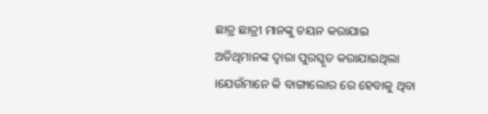ଛାତ୍ର ଛାତ୍ରୀ ମାନଙ୍କୁ ଚୟନ କରାଯାଇ ଅତିଥିମାନଙ୍କ ଦ୍ଵାରା ପୁରସ୍କୃତ କରାଯାଇଥିଲା ।ଯେଉଁମାନେ କି ବାଙ୍ଗାଲୋର ରେ ହେବାକୁ ଥିବା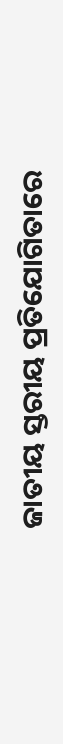ଜାତୀୟ ସ୍ତରୀୟ ପ୍ରତିଯୋଗିତାରେ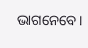ଭାଗନେବେ।